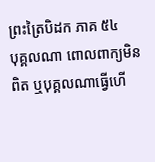ព្រះត្រៃបិដក ភាគ ៥៤
បុគ្គលណា ពោលពាក្យមិនពិត ឬបុគ្គលណាធ្វើហើ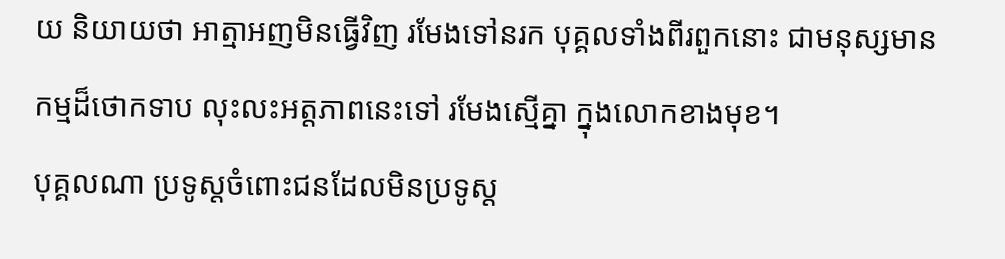យ និយាយថា អាត្មាអញមិនធ្វើវិញ រមែងទៅនរក បុគ្គលទាំងពីរពួកនោះ ជាមនុស្សមានកម្មដ៏ថោកទាប លុះលះអត្តភាពនេះទៅ រមែងស្មើគ្នា ក្នុងលោកខាងមុខ។
បុគ្គលណា ប្រទូស្តចំពោះជនដែលមិនប្រទូស្ត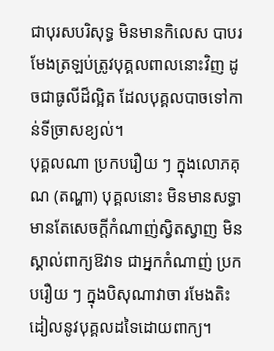ជាបុរសបរិសុទ្ធ មិនមានកិលេស បាបរមែងត្រឡប់ត្រូវបុគ្គលពាលនោះវិញ ដូចជាធូលីដ៏ល្អិត ដែលបុគ្គលបាចទៅកាន់ទីច្រាសខ្យល់។
បុគ្គលណា ប្រកបរឿយ ៗ ក្នុងលោភគុណ (តណ្ហា) បុគ្គលនោះ មិនមានសទ្ធា មានតែសេចក្តីកំណាញ់ស្វិតស្វាញ មិនស្គាល់ពាក្យឱវាទ ជាអ្នកកំណាញ់ ប្រកបរឿយ ៗ ក្នុងបិសុណាវាចា រមែងតិះដៀលនូវបុគ្គលដទៃដោយពាក្យ។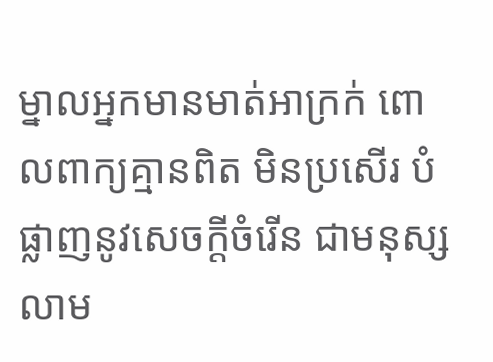ម្នាលអ្នកមានមាត់អាក្រក់ ពោលពាក្យគ្មានពិត មិនប្រសើរ បំផ្លាញនូវសេចក្តីចំរើន ជាមនុស្សលាម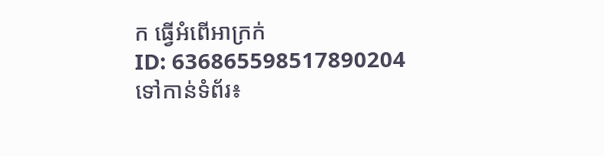ក ធ្វើអំពើអាក្រក់
ID: 636865598517890204
ទៅកាន់ទំព័រ៖